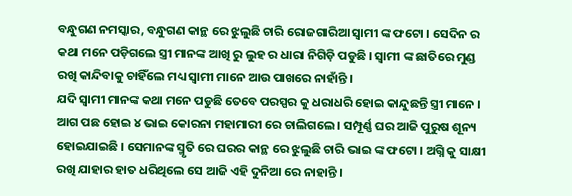ବନ୍ଧୁଗଣ ନମସ୍କାର, ବନ୍ଧୁଗଣ କାନ୍ଥ ରେ ଝୁଲୁଛି ଚାରି ରୋଜଗାରିଆ ସ୍ୱାମୀ ଙ୍କ ଫଟୋ । ସେଦିନ ର କଥା ମନେ ପଡ଼ିଗଲେ ସ୍ତ୍ରୀ ମାନଙ୍କ ଆଖି ରୁ ଲୁହ ର ଧାରା ନିଗିଡ଼ି ପଡୁଛି । ସ୍ୱାମୀ ଙ୍କ ଛାତିରେ ମୁଣ୍ଡ ରଖି କାନ୍ଦିବାକୁ ଚାହିଁଲେ ମଧ୍ୟ ସ୍ୱାମୀ ମାନେ ଆଉ ପାଖରେ ନାହାଁନ୍ତି ।
ଯଦି ସ୍ୱାମୀ ମାନଙ୍କ କଥା ମନେ ପଡୁଛି ତେବେ ପରସ୍ପର କୁ ଧରାଧରି ହୋଇ କାନ୍ଦୁଛନ୍ତି ସ୍ତ୍ରୀ ମାନେ । ଆଗ ପଛ ହୋଇ ୪ ଭାଇ କୋରନା ମହାମାରୀ ରେ ଚାଲିଗଲେ । ସମ୍ପୂର୍ଣ୍ଣ ଘର ଆଜି ପୁରୁଷ ଶୂନ୍ୟ ହୋଇଯାଇଛି । ସେମାନଙ୍କ ସ୍ମୃତି ରେ ଘରର କାନ୍ଥ ରେ ଝୁଲୁଛି ଚାରି ଭାଇ ଙ୍କ ଫଟୋ । ଅଗ୍ନି କୁ ସାକ୍ଷୀ ରଖି ଯାହାର ହାତ ଧରିଥିଲେ ସେ ଆଜି ଏହି ଦୁନିଆ ରେ ନାହାନ୍ତି ।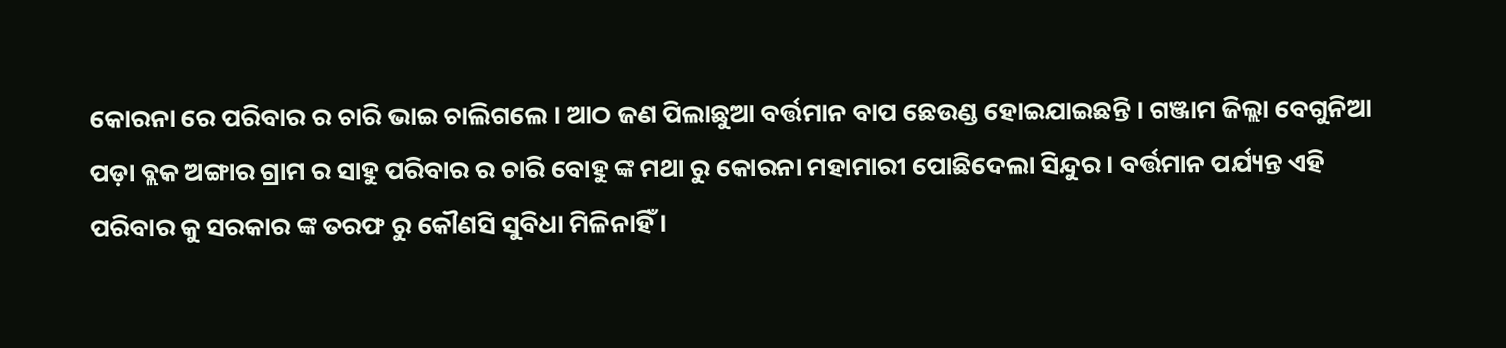କୋରନା ରେ ପରିବାର ର ଚାରି ଭାଇ ଚାଲିଗଲେ । ଆଠ ଜଣ ପିଲାଛୁଆ ବର୍ତ୍ତମାନ ବାପ ଛେଉଣ୍ଡ ହୋଇଯାଇଛନ୍ତି । ଗଞ୍ଜାମ ଜିଲ୍ଲା ବେଗୁନିଆ ପଡ଼ା ବ୍ଲକ ଅଙ୍ଗାର ଗ୍ରାମ ର ସାହୁ ପରିବାର ର ଚାରି ବୋହୁ ଙ୍କ ମଥା ରୁ କୋରନା ମହାମାରୀ ପୋଛିଦେଲା ସିନ୍ଦୁର । ବର୍ତ୍ତମାନ ପର୍ଯ୍ୟନ୍ତ ଏହି ପରିବାର କୁ ସରକାର ଙ୍କ ତରଫ ରୁ କୌଣସି ସୁବିଧା ମିଳିନାହିଁ ।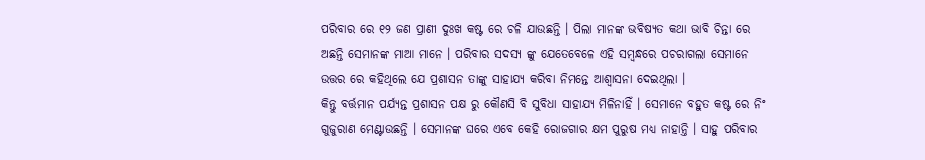ପରିବାର ରେ ୧୨ ଜଣ ପ୍ରାଣୀ ଦୁଃଖ କଷ୍ଟ ରେ ଚଳି ଯାଉଛନ୍ତି । ପିଲା ମାନଙ୍କ ଭବିଷ୍ୟତ କଥା ଭାବି ଚିନ୍ତା ରେ ଅଛନ୍ତି ସେମାନଙ୍କ ମାଆ ମାନେ । ପରିବାର ସଦସ୍ୟ ଙ୍କୁ ଯେତେବେଳେ ଏହି ସମ୍ବନ୍ଧରେ ପଚରାଗଲା ସେମାନେ ଉତ୍ତର ରେ କହିଥିଲେ ଯେ ପ୍ରଶାସନ ତାଙ୍କୁ ସାହାଯ୍ୟ କରିବା ନିମନ୍ତେ ଆଶ୍ୱାସନା ଦେଇଥିଲା ।
କିନ୍ତୁ ବର୍ତ୍ତମାନ ପର୍ଯ୍ୟନ୍ତ ପ୍ରଶାସନ ପକ୍ଷ ରୁ କୌଣସି ବି ସୁବିଧା ସାହାଯ୍ୟ ମିଳିନାହିଁ । ସେମାନେ ବହୁତ କଷ୍ଟ ରେ ନିଂ ଗୁଜୁରାଣ ମେଣ୍ଟାଉଛନ୍ତି । ସେମାନଙ୍କ ଘରେ ଏବେ କେହି ରୋଜଗାର କ୍ଷମ ପୁରୁଷ ମଧ୍ୟ ନାହାନ୍ତି । ସାହୁ ପରିବାର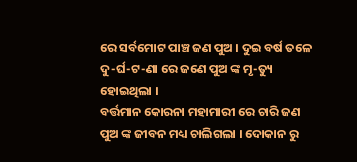ରେ ସର୍ବମୋଟ ପାଞ୍ଚ ଜଣ ପୁଅ । ଦୁଇ ବର୍ଷ ତଳେ ଦୁ-ର୍ଘ-ଟ-ଣା ରେ ଜଣେ ପୁଅ ଙ୍କ ମୃ-ତ୍ୟୁ ହୋଇଥିଲା ।
ବର୍ତ୍ତମାନ କୋରନା ମହାମାରୀ ରେ ଚାରି ଜଣ ପୁଅ ଙ୍କ ଜୀବନ ମଧ୍ୟ ଚାଲିଗଲା । ଦୋକାନ ରୁ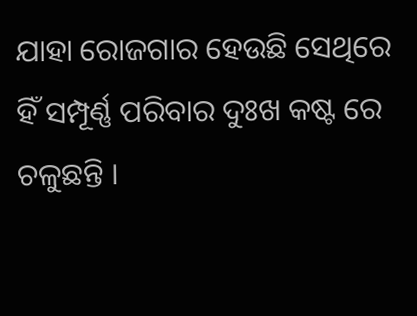ଯାହା ରୋଜଗାର ହେଉଛି ସେଥିରେ ହିଁ ସମ୍ପୂର୍ଣ୍ଣ ପରିବାର ଦୁଃଖ କଷ୍ଟ ରେ ଚଳୁଛନ୍ତି ।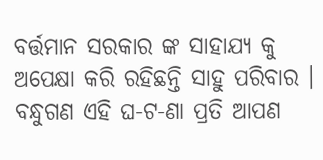ବର୍ତ୍ତମାନ ସରକାର ଙ୍କ ସାହାଯ୍ୟ କୁ ଅପେକ୍ଷା କରି ରହିଛନ୍ତି ସାହୁ ପରିବାର । ବନ୍ଧୁଗଣ ଏହି ଘ-ଟ-ଣା ପ୍ରତି ଆପଣ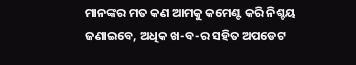ମାନଙ୍କର ମତ କଣ ଆମକୁ କମେଣ୍ଟ କରି ନିଶ୍ଚୟ ଜଣାଇବେ, ଅଧିକ ଖ-ବ-ର ସହିତ ଅପଡେଟ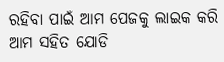ରହିବା ପାଇଁ ଆମ ପେଜକୁ ଲାଇକ କରି ଆମ ସହିତ ଯୋଡି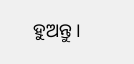ହୁଅନ୍ତୁ ।